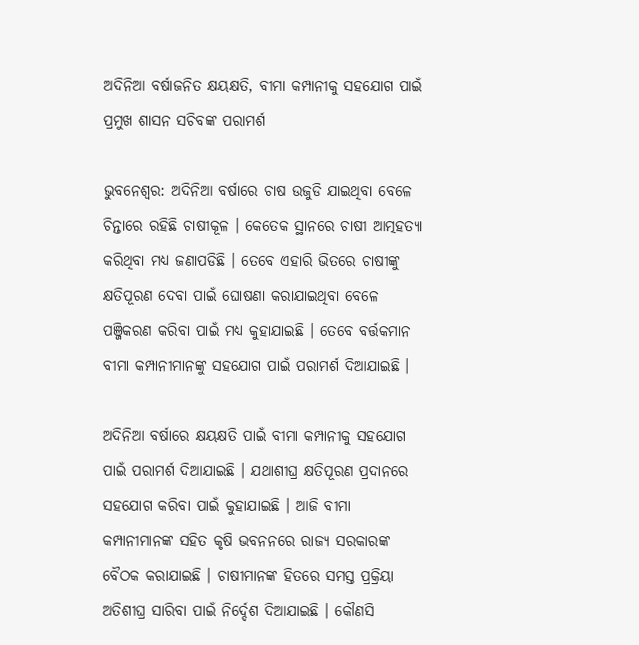ଅଦିନିଆ ବର୍ଷାଜନିତ କ୍ଷୟକ୍ଷତି, ବୀମା କମ୍ପାନୀକୁ ସହଯୋଗ ପାଇଁ ପ୍ରମୁଖ ଶାସନ ସଚିବଙ୍କ ପରାମର୍ଶ

ଭୁବନେଶ୍ବର: ଅଦିନିଆ ବର୍ଷାରେ ଚାଷ ଉଜୁଡି ଯାଇଥିବା ବେଳେ ଚିନ୍ତାରେ ରହିଛି ଚାଷୀକୂଳ । କେତେକ ସ୍ଥାନରେ ଚାଷୀ ଆତ୍ମହତ୍ୟା କରିଥିବା ମଧ୍ୟ ଜଣାପଡିଛି । ତେବେ ଏହାରି ଭିତରେ ଚାଷୀଙ୍କୁ କ୍ଷତିପୂରଣ ଦେବା ପାଇଁ ଘୋଷଣା କରାଯାଇଥିବା ବେଳେ ପଞ୍ଜିକରଣ କରିବା ପାଇଁ ମଧ୍ୟ କୁହାଯାଇଛି । ତେବେ ବର୍ତ୍ତକମାନ ବୀମା କମ୍ପାନୀମାନଙ୍କୁ ସହଯୋଗ ପାଇଁ ପରାମର୍ଶ ଦିଆଯାଇଛି ।

ଅଦିନିଆ ବର୍ଷାରେ କ୍ଷୟକ୍ଷତି ପାଇଁ ବୀମା କମ୍ପାନୀକୁ ସହଯୋଗ ପାଇଁ ପରାମର୍ଶ ଦିଆଯାଇଛି । ଯଥାଶୀଘ୍ର କ୍ଷତିପୂରଣ ପ୍ରଦାନରେ ସହଯୋଗ କରିବା ପାଇଁ କୁହାଯାଇଛି । ଆଜି ବୀମା କମ୍ପାନୀମାନଙ୍କ ସହିତ କୃଷି ଭବନନରେ ରାଜ୍ୟ ସରକାରଙ୍କ ବୈଠକ କରାଯାଇଛି । ଚାଷୀମାନଙ୍କ ହିତରେ ସମସ୍ତ ପ୍ରକ୍ରିୟା ଅତିଶୀଘ୍ର ସାରିବା ପାଇଁ ନିର୍ଦ୍ଦେଶ ଦିଆଯାଇଛି । କୌଣସି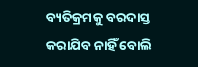ବ୍ୟତିକ୍ରମକୁ ବରଦାସ୍ତ କରାଯିବ ନାହିଁ ବୋଲି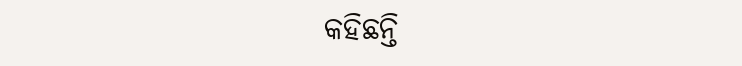କହିଛନ୍ତି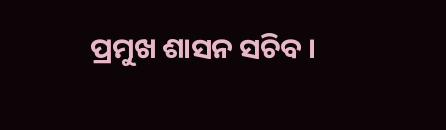ପ୍ରମୁଖ ଶାସନ ସଚିବ ।